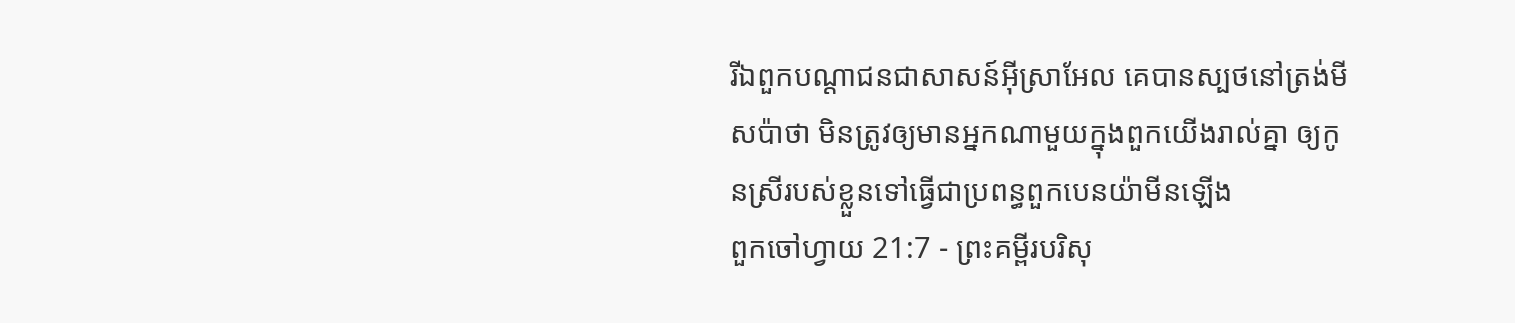រីឯពួកបណ្តាជនជាសាសន៍អ៊ីស្រាអែល គេបានស្បថនៅត្រង់មីសប៉ាថា មិនត្រូវឲ្យមានអ្នកណាមួយក្នុងពួកយើងរាល់គ្នា ឲ្យកូនស្រីរបស់ខ្លួនទៅធ្វើជាប្រពន្ធពួកបេនយ៉ាមីនឡើង
ពួកចៅហ្វាយ 21:7 - ព្រះគម្ពីរបរិសុ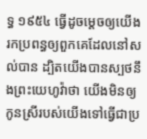ទ្ធ ១៩៥៤ ធ្វើដូចម្តេចឲ្យយើងរកប្រពន្ធឲ្យពួកគេដែលនៅសល់បាន ដ្បិតយើងបានស្បថនឹងព្រះយេហូវ៉ាថា យើងមិនឲ្យកូនស្រីរបស់យើងទៅធ្វើជាប្រ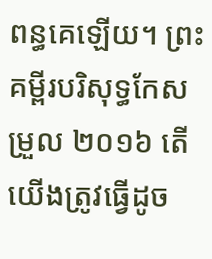ពន្ធគេឡើយ។ ព្រះគម្ពីរបរិសុទ្ធកែសម្រួល ២០១៦ តើយើងត្រូវធ្វើដូច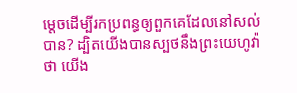ម្តេចដើម្បីរកប្រពន្ធឲ្យពួកគេដែលនៅសល់បាន? ដ្បិតយើងបានស្បថនឹងព្រះយេហូវ៉ាថា យើង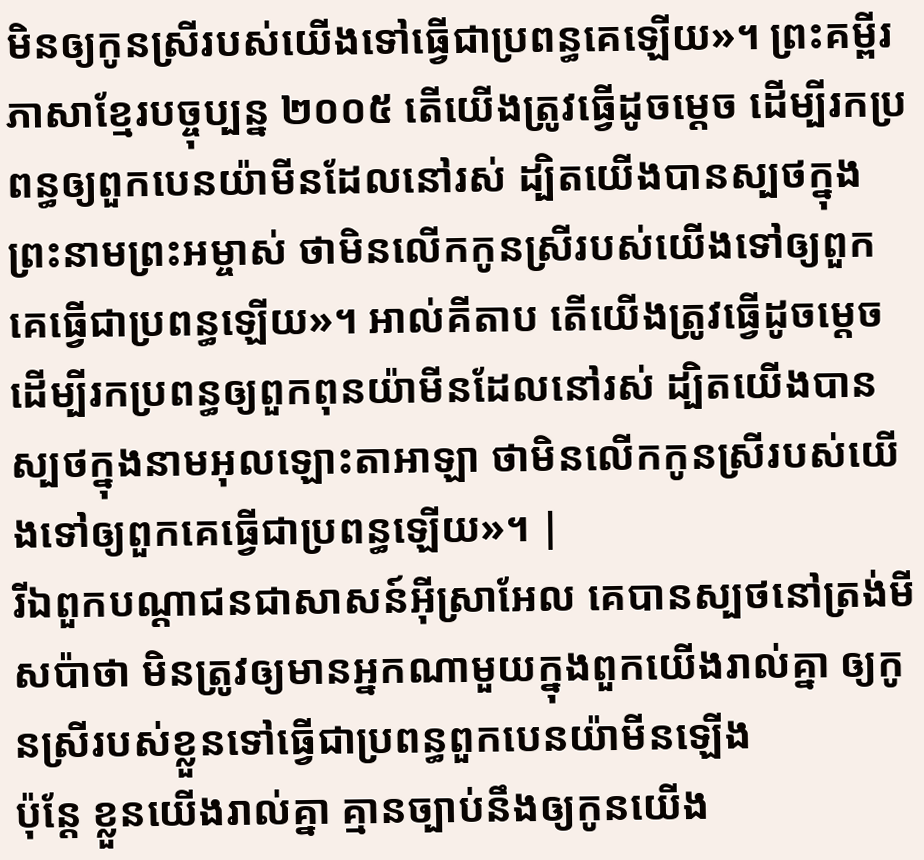មិនឲ្យកូនស្រីរបស់យើងទៅធ្វើជាប្រពន្ធគេឡើយ»។ ព្រះគម្ពីរភាសាខ្មែរបច្ចុប្បន្ន ២០០៥ តើយើងត្រូវធ្វើដូចម្ដេច ដើម្បីរកប្រពន្ធឲ្យពួកបេនយ៉ាមីនដែលនៅរស់ ដ្បិតយើងបានស្បថក្នុងព្រះនាមព្រះអម្ចាស់ ថាមិនលើកកូនស្រីរបស់យើងទៅឲ្យពួកគេធ្វើជាប្រពន្ធឡើយ»។ អាល់គីតាប តើយើងត្រូវធ្វើដូចម្តេច ដើម្បីរកប្រពន្ធឲ្យពួកពុនយ៉ាមីនដែលនៅរស់ ដ្បិតយើងបានស្បថក្នុងនាមអុលឡោះតាអាឡា ថាមិនលើកកូនស្រីរបស់យើងទៅឲ្យពួកគេធ្វើជាប្រពន្ធឡើយ»។ |
រីឯពួកបណ្តាជនជាសាសន៍អ៊ីស្រាអែល គេបានស្បថនៅត្រង់មីសប៉ាថា មិនត្រូវឲ្យមានអ្នកណាមួយក្នុងពួកយើងរាល់គ្នា ឲ្យកូនស្រីរបស់ខ្លួនទៅធ្វើជាប្រពន្ធពួកបេនយ៉ាមីនឡើង
ប៉ុន្តែ ខ្លួនយើងរាល់គ្នា គ្មានច្បាប់នឹងឲ្យកូនយើង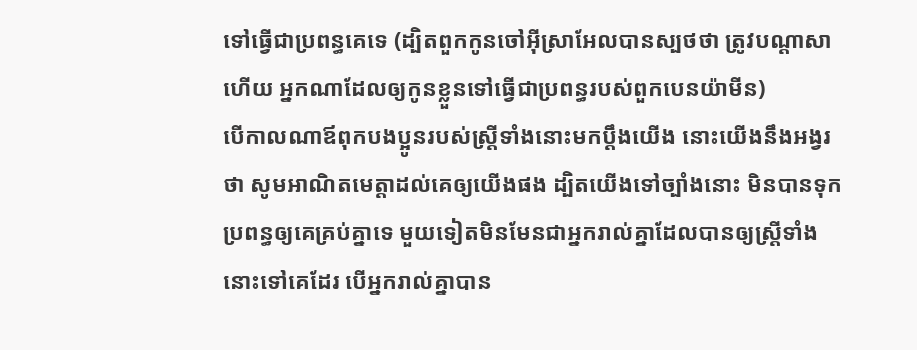ទៅធ្វើជាប្រពន្ធគេទេ (ដ្បិតពួកកូនចៅអ៊ីស្រាអែលបានស្បថថា ត្រូវបណ្តាសាហើយ អ្នកណាដែលឲ្យកូនខ្លួនទៅធ្វើជាប្រពន្ធរបស់ពួកបេនយ៉ាមីន)
បើកាលណាឪពុកបងប្អូនរបស់ស្ត្រីទាំងនោះមកប្តឹងយើង នោះយើងនឹងអង្វរថា សូមអាណិតមេត្តាដល់គេឲ្យយើងផង ដ្បិតយើងទៅច្បាំងនោះ មិនបានទុកប្រពន្ធឲ្យគេគ្រប់គ្នាទេ មួយទៀតមិនមែនជាអ្នករាល់គ្នាដែលបានឲ្យស្ត្រីទាំងនោះទៅគេដែរ បើអ្នករាល់គ្នាបាន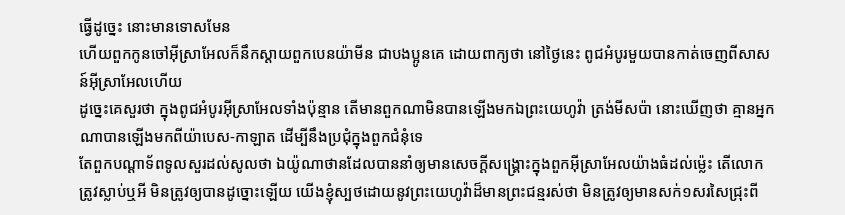ធ្វើដូច្នេះ នោះមានទោសមែន
ហើយពួកកូនចៅអ៊ីស្រាអែលក៏នឹកស្តាយពួកបេនយ៉ាមីន ជាបងប្អូនគេ ដោយពាក្យថា នៅថ្ងៃនេះ ពូជអំបូរមួយបានកាត់ចេញពីសាសន៍អ៊ីស្រាអែលហើយ
ដូច្នេះគេសួរថា ក្នុងពូជអំបូរអ៊ីស្រាអែលទាំងប៉ុន្មាន តើមានពួកណាមិនបានឡើងមកឯព្រះយេហូវ៉ា ត្រង់មីសប៉ា នោះឃើញថា គ្មានអ្នកណាបានឡើងមកពីយ៉ាបេស-កាឡាត ដើម្បីនឹងប្រជុំក្នុងពួកជំនុំទេ
តែពួកបណ្តាទ័ពទូលសួរដល់សូលថា ឯយ៉ូណាថានដែលបាននាំឲ្យមានសេចក្ដីសង្គ្រោះក្នុងពួកអ៊ីស្រាអែលយ៉ាងធំដល់ម៉្លេះ តើលោកត្រូវស្លាប់ឬអី មិនត្រូវឲ្យបានដូច្នោះឡើយ យើងខ្ញុំស្បថដោយនូវព្រះយេហូវ៉ាដ៏មានព្រះជន្មរស់ថា មិនត្រូវឲ្យមានសក់១សរសៃជ្រុះពី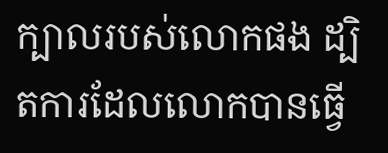ក្បាលរបស់លោកផង ដ្បិតការដែលលោកបានធ្វើ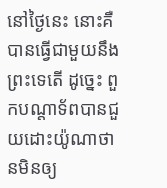នៅថ្ងៃនេះ នោះគឺបានធ្វើជាមួយនឹងព្រះទេតើ ដូច្នេះ ពួកបណ្តាទ័ពបានជួយដោះយ៉ូណាថានមិនឲ្យ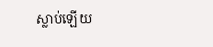ស្លាប់ឡើយ